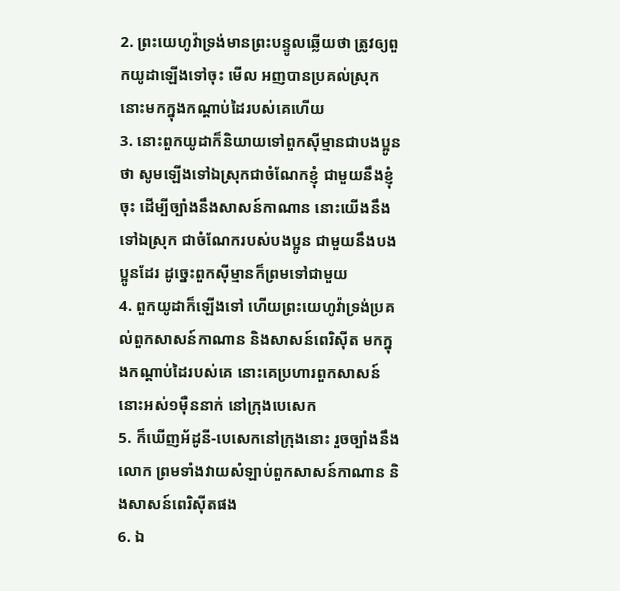2. ព្រះយេហូវ៉ាទ្រង់មានព្រះបន្ទូលឆ្លើយថា ត្រូវឲ្យពួកយូដាឡើងទៅចុះ មើល អញបានប្រគល់ស្រុកនោះមកក្នុងកណ្តាប់ដៃរបស់គេហើយ
3. នោះពួកយូដាក៏និយាយទៅពួកស៊ីម្មានជាបងប្អូនថា សូមឡើងទៅឯស្រុកជាចំណែកខ្ញុំ ជាមួយនឹងខ្ញុំចុះ ដើម្បីច្បាំងនឹងសាសន៍កាណាន នោះយើងនឹងទៅឯស្រុក ជាចំណែករបស់បងប្អូន ជាមួយនឹងបងប្អូនដែរ ដូច្នេះពួកស៊ីម្មានក៏ព្រមទៅជាមួយ
4. ពួកយូដាក៏ឡើងទៅ ហើយព្រះយេហូវ៉ាទ្រង់ប្រគល់ពួកសាសន៍កាណាន និងសាសន៍ពេរិស៊ីត មកក្នុងកណ្តាប់ដៃរបស់គេ នោះគេប្រហារពួកសាសន៍នោះអស់១ម៉ឺននាក់ នៅក្រុងបេសេក
5. ក៏ឃើញអ័ដូនី-បេសេកនៅក្រុងនោះ រួចច្បាំងនឹងលោក ព្រមទាំងវាយសំឡាប់ពួកសាសន៍កាណាន និងសាសន៍ពេរិស៊ីតផង
6. ឯ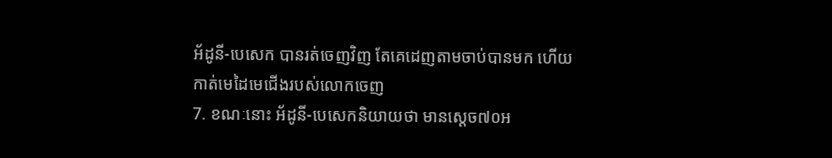អ័ដូនី-បេសេក បានរត់ចេញវិញ តែគេដេញតាមចាប់បានមក ហើយកាត់មេដៃមេជើងរបស់លោកចេញ
7. ខណៈនោះ អ័ដូនី-បេសេកនិយាយថា មានស្តេច៧០អ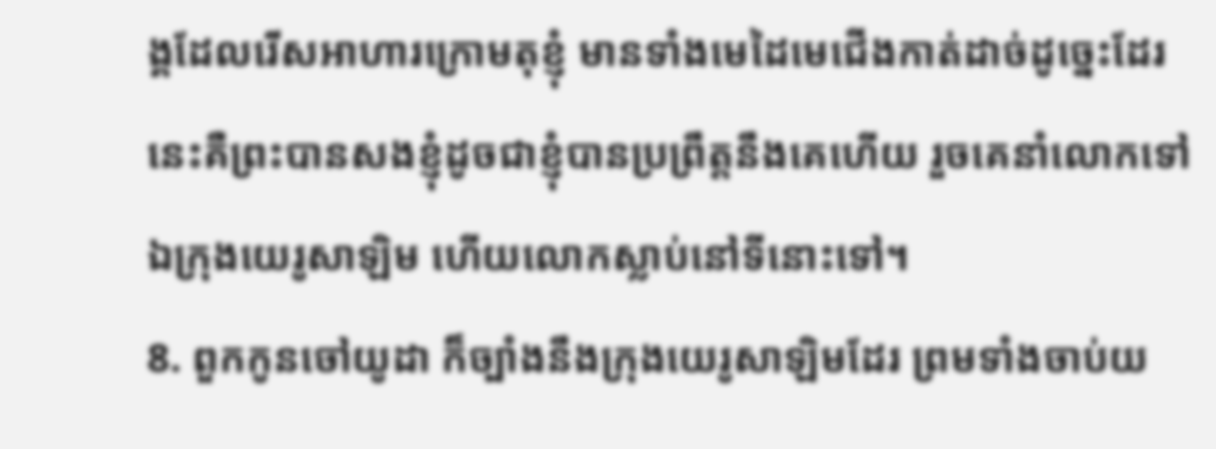ង្គដែលរើសអាហារក្រោមតុខ្ញុំ មានទាំងមេដៃមេជើងកាត់ដាច់ដូច្នេះដែរ នេះគឺព្រះបានសងខ្ញុំដូចជាខ្ញុំបានប្រព្រឹត្តនឹងគេហើយ រួចគេនាំលោកទៅឯក្រុងយេរូសាឡិម ហើយលោកស្លាប់នៅទីនោះទៅ។
8. ពួកកូនចៅយូដា ក៏ច្បាំងនឹងក្រុងយេរូសាឡិមដែរ ព្រមទាំងចាប់យ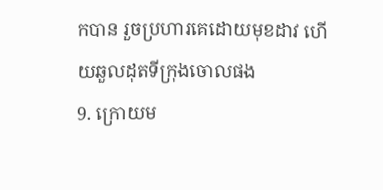កបាន រួចប្រហារគេដោយមុខដាវ ហើយឆួលដុតទីក្រុងចោលផង
9. ក្រោយម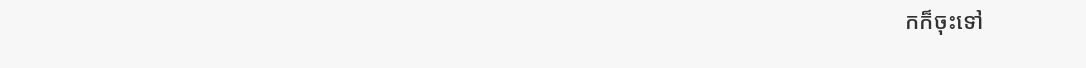កក៏ចុះទៅ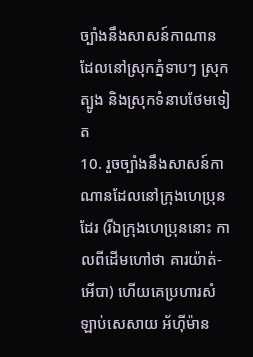ច្បាំងនឹងសាសន៍កាណាន ដែលនៅស្រុកភ្នំទាបៗ ស្រុកត្បូង និងស្រុកទំនាបថែមទៀត
10. រួចច្បាំងនឹងសាសន៍កាណានដែលនៅក្រុងហេប្រុនដែរ (រីឯក្រុងហេប្រុននោះ កាលពីដើមហៅថា គារយ៉ាត់-អើបា) ហើយគេប្រហារសំឡាប់សេសាយ អ័ហ៊ីម៉ាន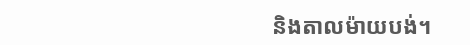និងតាលម៉ាយបង់។